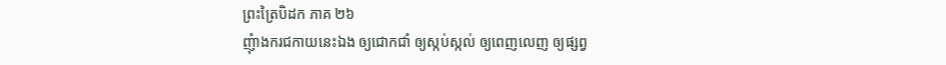ព្រះត្រៃបិដក ភាគ ២៦
ញុំាងករជកាយនេះឯង ឲ្យជោកជាំ ឲ្យស្កប់ស្កល់ ឲ្យពេញលេញ ឲ្យផ្សព្វ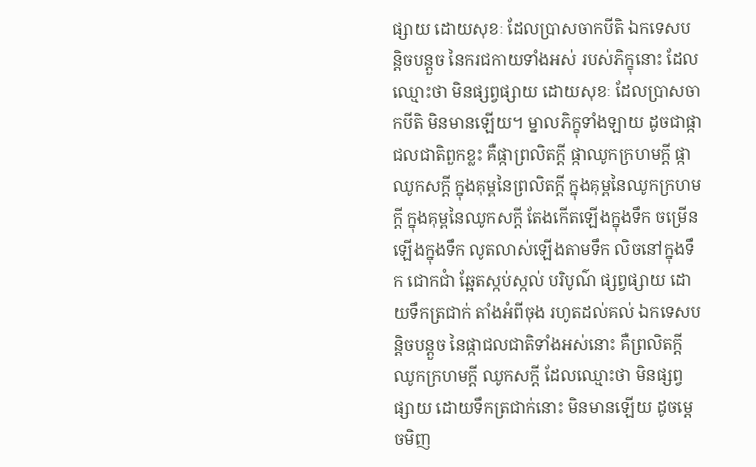ផ្សាយ ដោយសុខៈ ដែលប្រាសចាកបីតិ ឯកទេសបន្តិចបន្តួច នៃករជកាយទាំងអស់ របស់ភិក្ខុនោះ ដែលឈ្មោះថា មិនផ្សព្វផ្សាយ ដោយសុខៈ ដែលប្រាសចាកបីតិ មិនមានឡើយ។ ម្នាលភិក្ខុទាំងឡាយ ដូចជាផ្កាជលជាតិពួកខ្លះ គឺផ្កាព្រលិតក្តី ផ្កាឈូកក្រហមក្តី ផ្កាឈូកសក្តី ក្នុងគុម្ពនៃព្រលិតក្តី ក្នុងគុម្ពនៃឈូកក្រហមក្តី ក្នុងគុម្ពនៃឈូកសក្តី តែងកើតឡើងក្នុងទឹក ចម្រើនឡើងក្នុងទឹក លូតលាស់ឡើងតាមទឹក លិចនៅក្នុងទឹក ជោកជាំ ឆ្អែតស្កប់ស្កល់ បរិបូណ៌ ផ្សព្វផ្សាយ ដោយទឹកត្រជាក់ តាំងអំពីចុង រហូតដល់គល់ ឯកទេសបន្តិចបន្តួច នៃផ្កាជលជាតិទាំងអស់នោះ គឺព្រលិតក្តី ឈូកក្រហមក្តី ឈូកសក្តី ដែលឈ្មោះថា មិនផ្សព្វផ្សាយ ដោយទឹកត្រជាក់នោះ មិនមានឡើយ ដូចម្តេចមិញ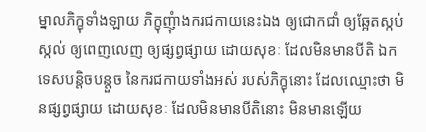ម្នាលភិក្ខុទាំងឡាយ ភិក្ខុញុំាងករជកាយនេះឯង ឲ្យជោកជាំ ឲ្យឆ្អែតស្កប់ស្កល់ ឲ្យពេញលេញ ឲ្យផ្សព្វផ្សាយ ដោយសុខៈ ដែលមិនមានបីតិ ឯកទេសបន្តិចបន្តួច នៃករជកាយទាំងអស់ របស់ភិក្ខុនោះ ដែលឈ្មោះថា មិនផ្សព្វផ្សាយ ដោយសុខៈ ដែលមិនមានបីតិនោះ មិនមានឡើយ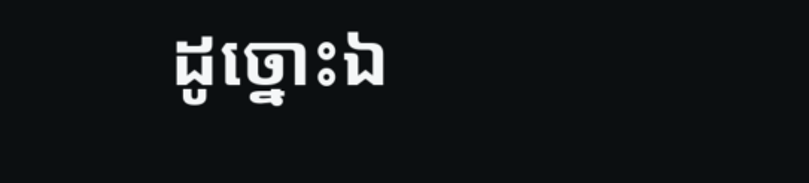ដូច្នោះឯ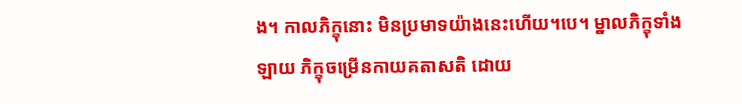ង។ កាលភិក្ខុនោះ មិនប្រមាទយ៉ាងនេះហើយ។បេ។ ម្នាលភិក្ខុទាំងឡាយ ភិក្ខុចម្រើនកាយគតាសតិ ដោយ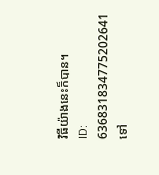វិធីយ៉ាងនេះក៏បាន។
ID: 636831834775202641
ទៅ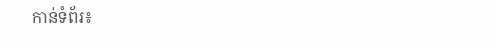កាន់ទំព័រ៖